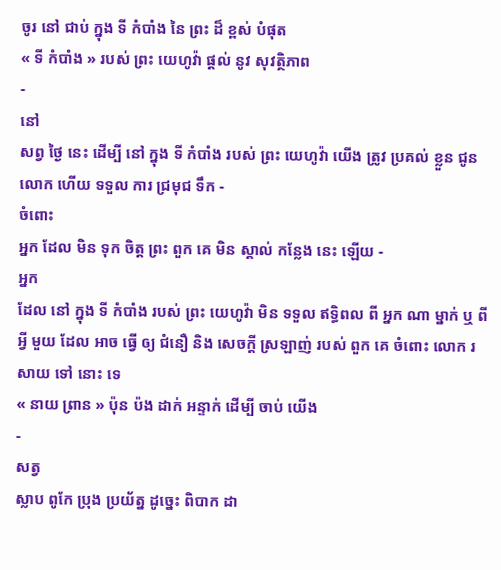ចូរ នៅ ជាប់ ក្នុង ទី កំបាំង នៃ ព្រះ ដ៏ ខ្ពស់ បំផុត
« ទី កំបាំង » របស់ ព្រះ យេហូវ៉ា ផ្ដល់ នូវ សុវត្ថិភាព
-
នៅ
សព្វ ថ្ងៃ នេះ ដើម្បី នៅ ក្នុង ទី កំបាំង របស់ ព្រះ យេហូវ៉ា យើង ត្រូវ ប្រគល់ ខ្លួន ជូន លោក ហើយ ទទួល ការ ជ្រមុជ ទឹក -
ចំពោះ
អ្នក ដែល មិន ទុក ចិត្ដ ព្រះ ពួក គេ មិន ស្គាល់ កន្លែង នេះ ឡើយ -
អ្នក
ដែល នៅ ក្នុង ទី កំបាំង របស់ ព្រះ យេហូវ៉ា មិន ទទួល ឥទ្ធិពល ពី អ្នក ណា ម្នាក់ ឬ ពី អ្វី មួយ ដែល អាច ធ្វើ ឲ្យ ជំនឿ និង សេចក្ដី ស្រឡាញ់ របស់ ពួក គេ ចំពោះ លោក រសាយ ទៅ នោះ ទេ
« នាយ ព្រាន » ប៉ុន ប៉ង ដាក់ អន្ទាក់ ដើម្បី ចាប់ យើង
-
សត្វ
ស្លាប ពូកែ ប្រុង ប្រយ័ត្ន ដូច្នេះ ពិបាក ដា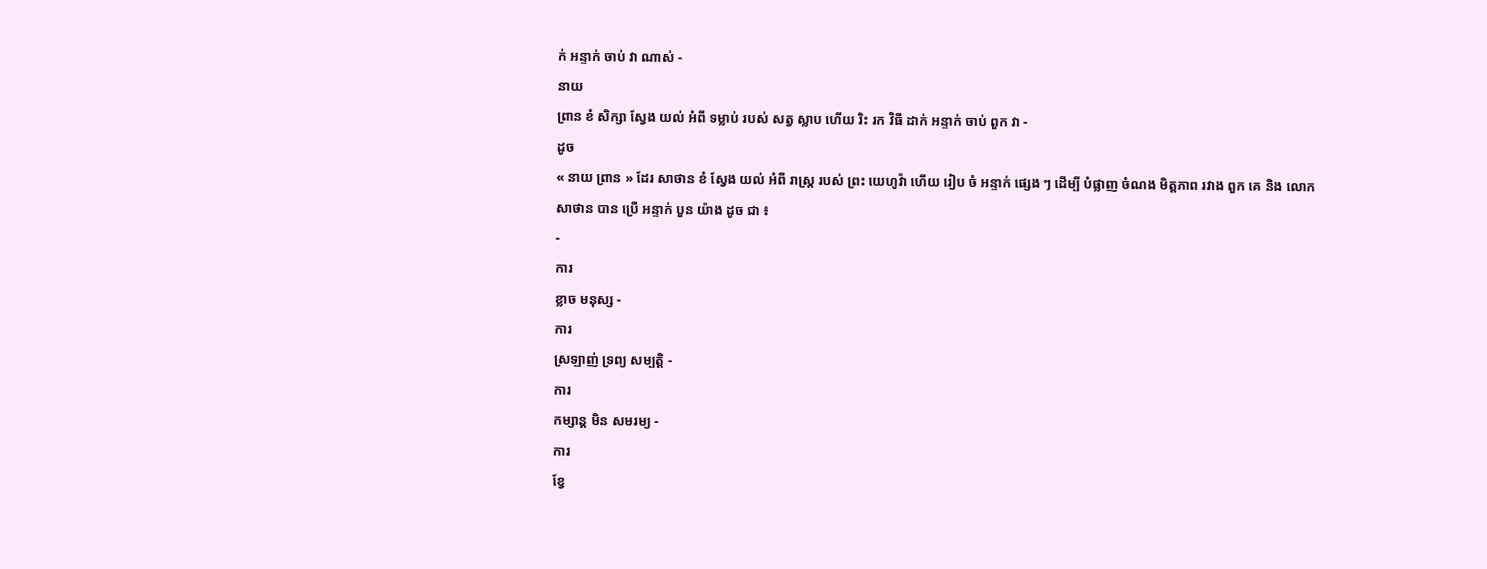ក់ អន្ទាក់ ចាប់ វា ណាស់ -
នាយ
ព្រាន ខំ សិក្សា ស្វែង យល់ អំពី ទម្លាប់ របស់ សត្វ ស្លាប ហើយ រិះ រក វិធី ដាក់ អន្ទាក់ ចាប់ ពួក វា -
ដូច
« នាយ ព្រាន » ដែរ សាថាន ខំ ស្វែង យល់ អំពី រាស្ដ្រ របស់ ព្រះ យេហូវ៉ា ហើយ រៀប ចំ អន្ទាក់ ផ្សេង ៗ ដើម្បី បំផ្លាញ ចំណង មិត្ដភាព រវាង ពួក គេ និង លោក
សាថាន បាន ប្រើ អន្ទាក់ បួន យ៉ាង ដូច ជា ៖
-
ការ
ខ្លាច មនុស្ស -
ការ
ស្រឡាញ់ ទ្រព្យ សម្បត្ដិ -
ការ
កម្សាន្ដ មិន សមរម្យ -
ការ
ខ្វែ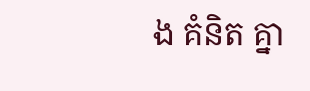ង គំនិត គ្នា